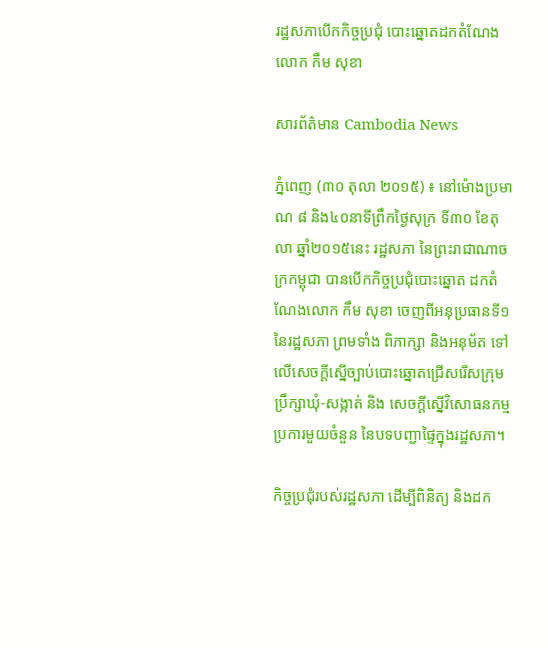រដ្ឋសភាបើកកិច្ចប្រជុំ បោះឆ្នោតដកតំណែង លោក កឹម សុខា

សារព័ត៌មាន Cambodia News

ភ្នំពេញ (៣០ តុលា ២០១៥) ៖ នៅម៉ោងប្រមាណ ៨ និង៤០នាទីព្រឹកថ្ងៃសុក្រ ទី៣០ ខែតុលា ឆ្នាំ២០១៥នេះ រដ្ឋសភា នៃព្រះរាជាណាចក្រកម្ពុជា បានបើកកិច្ចប្រជុំបោះឆ្នោត ដកតំណែងលោក កឹម សុខា ចេញពីអនុប្រធានទី១ នៃរដ្ឋសភា ព្រមទាំង ពិភាក្សា និងអនុម័ត ទៅលើសេចក្តីស្នើច្បាប់បោះឆ្នោតជ្រើសរើសក្រុមប្រឹក្សាឃុំ-សង្កាត់ និង សេចក្តីស្នើវិសោធនកម្មប្រការមួយចំនួន នៃបទបញ្ជាផ្ទៃក្នុងរដ្ឋសភា។

កិច្ចប្រជុំរបស់រដ្ឋសភា ដើម្បីពិនិត្យ និងដក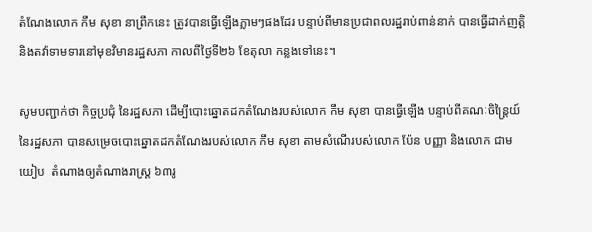តំណែងលោក កឹម សុខា នាព្រឹកនេះ ត្រូវបានធ្វើឡើងភ្លាមៗផងដែរ បន្ទាប់ពីមានប្រជាពលរដ្ឋរាប់ពាន់នាក់ បានធ្វើដាក់ញត្តិ និងតវ៉ាទាមទារនៅមុខវិមានរដ្ឋសភា កាលពីថ្ងៃទី២៦ ខែតុលា កន្លងទៅនេះ។

សូមបញ្ជាក់ថា កិច្ចប្រជុំ នៃរដ្ឋសភា ដើម្បីបោះឆ្នោតដកតំណែងរបស់លោក កឹម សុខា បានធ្វើឡើង បន្ទាប់ពីគណៈចិន្ត្រៃយ៍ នៃរដ្ឋសភា បានសម្រេចបោះឆ្នោតដកតំណែងរបស់លោក កឹម សុខា តាមសំណើរបស់លោក ប៉ែន បញ្ញា និងលោក ជាម យៀប  តំណាងឲ្យតំណាងរាស្រ្ត ៦៣រូ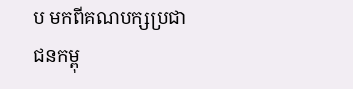ប មកពីគណបក្សប្រជាជនកម្ពុ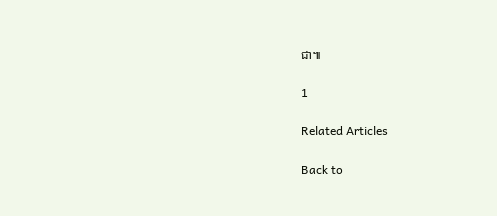ជា៕

1

Related Articles

Back to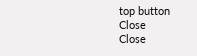top button
Close
Close